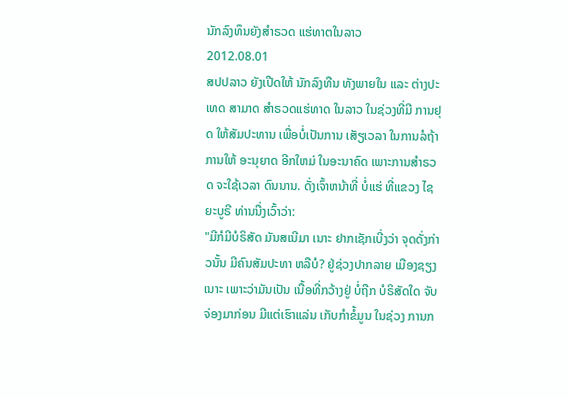ນັກລົງທຶນຍັງສໍາຣວດ ແຮ່ທາຕໃນລາວ
2012.08.01
ສປປລາວ ຍັງເປີດໃຫ້ ນັກລົງທືນ ທັງພາຍໃນ ແລະ ຕ່າງປະເທດ ສາມາດ ສຳຣວດແຮ່ທາດ ໃນລາວ ໃນຊ່ວງທີ່ມີ ການຢຸດ ໃຫ້ສັມປະທານ ເພື່ອບໍ່ເປັນການ ເສັຽເວລາ ໃນການລໍຖ້າ ການໃຫ້ ອະນຸຍາດ ອີກໃຫມ່ ໃນອະນາຄົດ ເພາະການສຳຣວດ ຈະໃຊ້ເວລາ ດົນນານ. ດັ່ງເຈົ້າຫນ້າທີ່ ບໍ່ແຮ່ ທີ່ແຂວງ ໄຊຍະບູຣີ ທ່ານນື່ງເວົ້າວ່າ:
"ມີກໍມີບໍຣິສັດ ມັນສເນີມາ ເນາະ ຢາກເຊັກເບີ່ງວ່າ ຈຸດດັ່ງກ່າວນັ້ນ ມີຄົນສັມປະທາ ຫລືບໍ? ຢູ່ຊ່ວງປາກລາຍ ເມືອງຊຽງ ເນາະ ເພາະວ່າມັນເປັນ ເນື້ອທີ່ກວ້າງຢູ່ ບໍ່ຖືກ ບໍຣິສັດໃດ ຈັບຈ່ອງມາກ່ອນ ມີແຕ່ເຮົາແລ່ນ ເກັບກຳຂໍ້ມູນ ໃນຊ່ວງ ການກ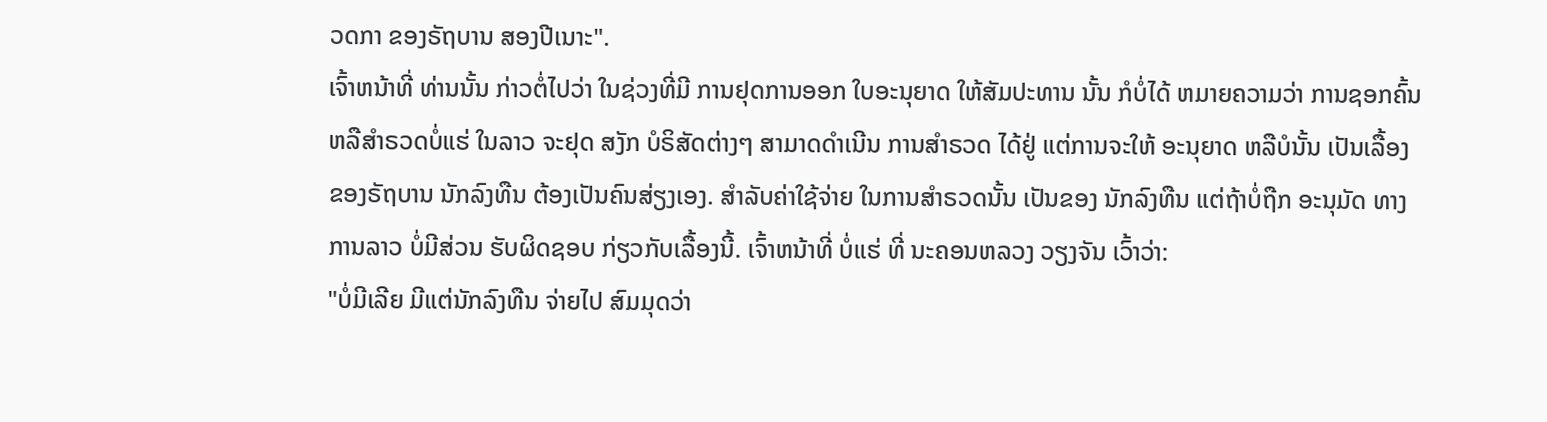ວດກາ ຂອງຣັຖບານ ສອງປີເນາະ".
ເຈົ້າຫນ້າທີ່ ທ່ານນັ້ນ ກ່າວຕໍ່ໄປວ່າ ໃນຊ່ວງທີ່ມີ ການຢຸດການອອກ ໃບອະນຸຍາດ ໃຫ້ສັມປະທານ ນັ້ນ ກໍບໍ່ໄດ້ ຫມາຍຄວາມວ່າ ການຊອກຄົ້ນ ຫລືສຳຣວດບໍ່ແຮ່ ໃນລາວ ຈະຢຸດ ສງັກ ບໍຣິສັດຕ່າງໆ ສາມາດດຳເນີນ ການສຳຣວດ ໄດ້ຢູ່ ແຕ່ການຈະໃຫ້ ອະນຸຍາດ ຫລືບໍນັ້ນ ເປັນເລື້ອງ ຂອງຣັຖບານ ນັກລົງທືນ ຕ້ອງເປັນຄົນສ່ຽງເອງ. ສຳລັບຄ່າໃຊ້ຈ່າຍ ໃນການສຳຣວດນັ້ນ ເປັນຂອງ ນັກລົງທືນ ແຕ່ຖ້າບໍ່ຖືກ ອະນຸມັດ ທາງການລາວ ບໍ່ມີສ່ວນ ຮັບຜິດຊອບ ກ່ຽວກັບເລື້ອງນີ້. ເຈົ້າຫນ້າທີ່ ບໍ່ແຮ່ ທີ່ ນະຄອນຫລວງ ວຽງຈັນ ເວົ້າວ່າ:
"ບໍ່ມີເລີຍ ມີແຕ່ນັກລົງທືນ ຈ່າຍໄປ ສົມມຸດວ່າ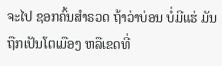ຈະໄປ ຊອກຄົ້ນສຳຣວດ ຖ້າວ່າບ່ອນ ບໍ່ມີແຮ່ ມັນຖືກເປັນໂຕເມືອງ ຫລືເຂດທີ່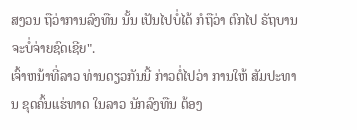ສງວນ ຖືວ່າການລົງທືນ ນັ້ນ ເປັນໄປບໍ່ໄດ້ ກໍຖືວ່າ ຕົກໄປ ຣັຖບານ ຈະບໍ່ຈ່າຍຊົດເຊີຍ".
ເຈົ້າຫນ້າທີ່ລາວ ທ່ານດຽວກັນນີ້ ກ່າວຕໍ່ໄປວ່າ ການໃຫ້ ສັມປະທານ ຂຸດຄົ້ນແຮ່ທາດ ໃນລາວ ນັກລົງທືນ ຕ້ອງ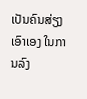ເປັນຄົນສ່ຽງ ເອົາເອງ ໃນການລົງ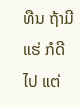ທືນ ຖ້າມີແຮ່ ກໍດີໄປ ແຕ່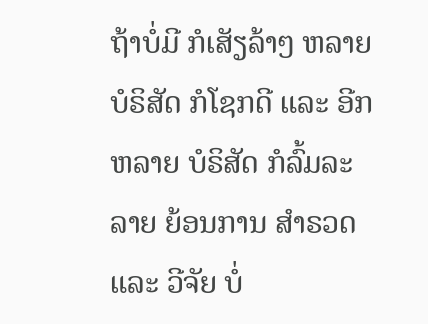ຖ້າບໍ່ມີ ກໍເສັຽລ້າໆ ຫລາຍບໍຣິສັດ ກໍໂຊກດີ ແລະ ອີກຫລາຍ ບໍຣິສັດ ກໍລົ້ມລະລາຍ ຍ້ອນການ ສຳຣວດ ແລະ ວີຈັຍ ບໍ່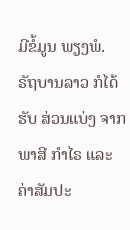ມີຂໍ້ມູນ ພຽງພໍ. ຣັຖບານລາວ ກໍໄດ້ຮັບ ສ່ວນແບ່ງ ຈາກພາສີ ກຳໄຣ ແລະ ຄ່າສັມປະ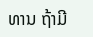ທານ ຖ້າມີ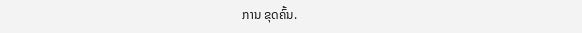ການ ຂຸດຄົ້ນ.